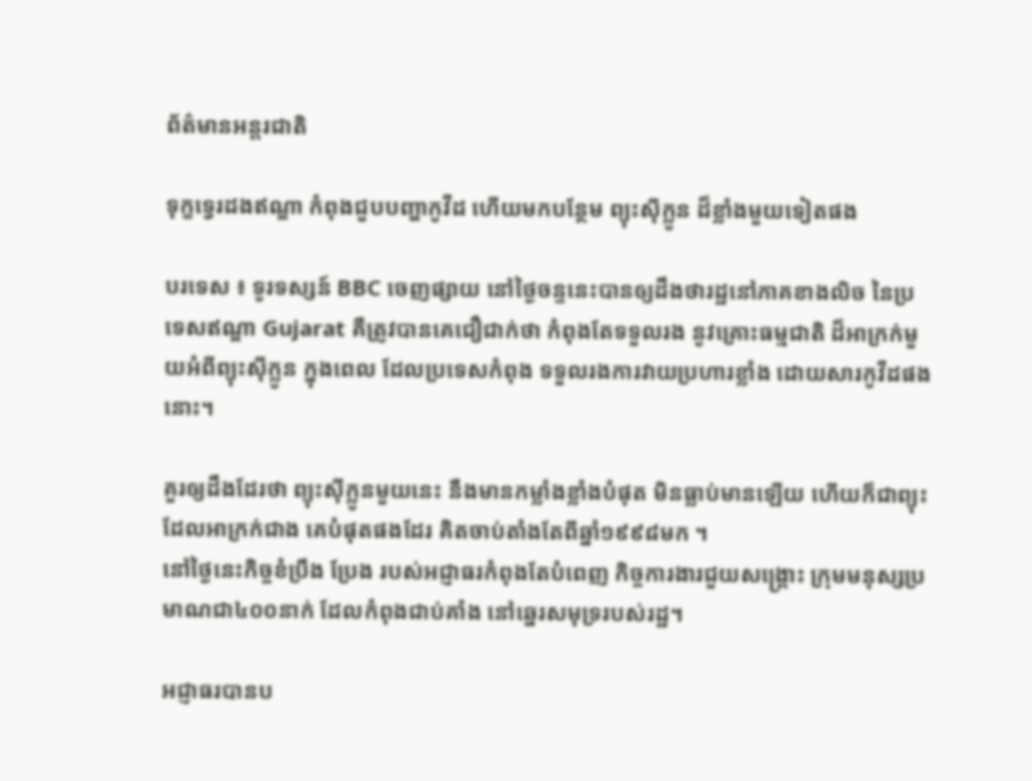ព័ត៌មានអន្តរជាតិ

ទុក្ខទ្វេរដងឥណ្ឌា កំពុងជួបបញ្ហាកូវីដ ហើយមកបន្ថែម ព្យុះស៊ីក្លូន ដ៏ខ្លាំងមួយទៀតផង

បរទេស ៖ ទូរទស្សន៍ BBC ចេញផ្សាយ នៅថ្ងៃចន្ទនេះបានឲ្យដឹងថារដ្ឋនៅភាគខាងលិច នៃប្រទេសឥណ្ឌា Gujarat គឺត្រូវបានគេជឿជាក់ថា កំពុងតែទទួលរង នូវគ្រោះធម្មជាតិ ដ៏អាក្រក់មួយអំពីព្យុះស៊ីក្លូន ក្នុងពេល ដែលប្រទេសកំពុង ទទួលរងការវាយប្រហារខ្លាំង ដោយសារកូវីដផងនោះ។

គួរឲ្យដឹងដែរថា ព្យុះស៊ីក្លូនមួយនេះ នឹងមានកម្លាំងខ្លាំងបំផុត មិនធ្លាប់មានឡើយ ហើយក៏ជាព្យុះដែលអាក្រក់ជាង គេបំផុតផងដែរ គិតចាប់តាំងតែពីឆ្នាំ១៩៩៨មក ។
នៅថ្ងៃនេះកិច្ចខំប្រឹង ប្រែង របស់អជ្ញាធរកំពុងតែបំពេញ កិច្ចការងារជួយសង្គ្រោះ ក្រុមមនុស្សប្រមាណជា៤០០នាក់ ដែលកំពុងជាប់គាំង នៅឆ្នេរសមុទ្ររបស់រដ្ឋ។

អជ្ញាធរបានប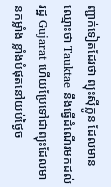ញ្ជាក់ទៀតដែរថា ព្យុះស៊ីក្លូន ដែលមានឈ្មោះថា Tauktae នឹងធ្វើដំណើរមកដល់រដ្ឋ Gujarat ហើយប្រែទៅជាព្យុះដែលមានកម្លាំង ខ្លាំងបំផុតនៅយប់ថ្ងៃច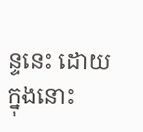ន្ទនេះ ដោយក្នុងនោះ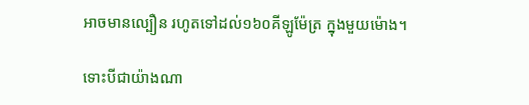អាចមានល្បឿន រហូតទៅដល់១៦០គីឡូម៉ែត្រ ក្នុងមួយម៉ោង។

ទោះបីជាយ៉ាងណា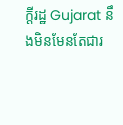ក្តីរដ្ឋ Gujarat នឹងមិនមែនតែជារ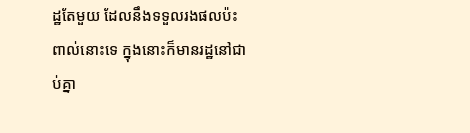ដ្ឋតែមួយ ដែលនឹងទទួលរងផលប៉ះពាល់នោះទេ ក្នុងនោះក៏មានរដ្ឋនៅជាប់គ្នា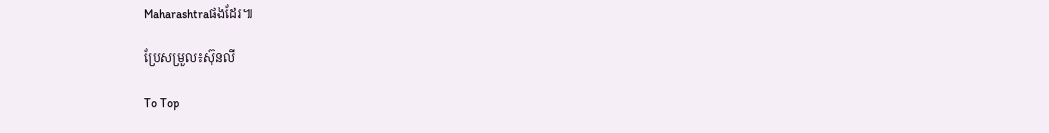Maharashtraផងដែរ៕

ប្រែសម្រួល៖ស៊ុនលី

To Top